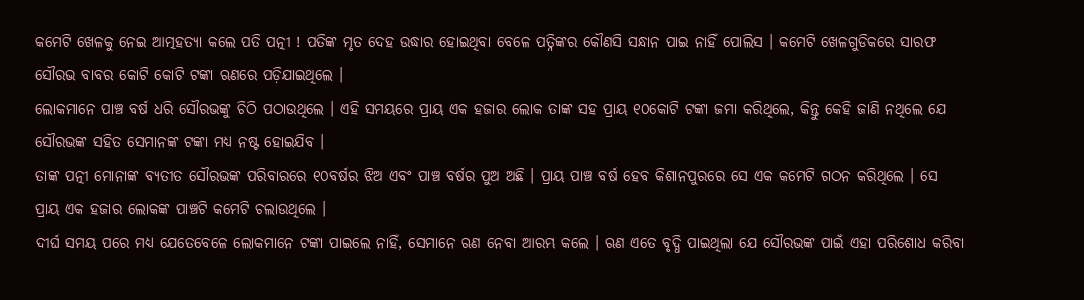କମେଟି ଖେଳକୁ ନେଇ ଆତ୍ମହତ୍ୟା କଲେ ପତି ପତ୍ନୀ ! ପତିଙ୍କ ମୃତ ଦେହ ଉଦ୍ଧାର ହୋଇଥିବା ବେଳେ ପତ୍ନିଙ୍କର କୌଣସି ସନ୍ଧାନ ପାଇ ନାହିଁ ପୋଲିସ । କମେଟି ଖେଳଗୁଡିକରେ ସାରଫ ସୌରଭ ବାବର କୋଟି କୋଟି ଟଙ୍କା ଋଣରେ ପଡ଼ିଯାଇଥିଲେ ।
ଲୋକମାନେ ପାଞ୍ଚ ବର୍ଷ ଧରି ସୌରଭଙ୍କୁ ଚିଠି ପଠାଉଥିଲେ । ଏହି ସମୟରେ ପ୍ରାୟ ଏକ ହଜାର ଲୋକ ତାଙ୍କ ସହ ପ୍ରାୟ ୧୦କୋଟି ଟଙ୍କା ଜମା କରିଥିଲେ, କିନ୍ତୁ କେହି ଜାଣି ନଥିଲେ ଯେ ସୌରଭଙ୍କ ସହିତ ସେମାନଙ୍କ ଟଙ୍କା ମଧ୍ୟ ନଷ୍ଟ ହୋଇଯିବ ।
ତାଙ୍କ ପତ୍ନୀ ମୋନାଙ୍କ ବ୍ୟତୀତ ସୌରଭଙ୍କ ପରିବାରରେ ୧୦ବର୍ଷର ଝିଅ ଏବଂ ପାଞ୍ଚ ବର୍ଷର ପୁଅ ଅଛି । ପ୍ରାୟ ପାଞ୍ଚ ବର୍ଷ ହେବ କିଶାନପୁରରେ ସେ ଏକ କମେଟି ଗଠନ କରିଥିଲେ । ସେ ପ୍ରାୟ ଏକ ହଜାର ଲୋକଙ୍କ ପାଞ୍ଚଟି କମେଟି ଚଲାଉଥିଲେ ।
ଦୀର୍ଘ ସମୟ ପରେ ମଧ୍ୟ ଯେତେବେଳେ ଲୋକମାନେ ଟଙ୍କା ପାଇଲେ ନାହିଁ, ସେମାନେ ଋଣ ନେବା ଆରମ୍ଭ କଲେ । ଋଣ ଏତେ ବୃଦ୍ଧି ପାଇଥିଲା ଯେ ସୌରଭଙ୍କ ପାଇଁ ଏହା ପରିଶୋଧ କରିବା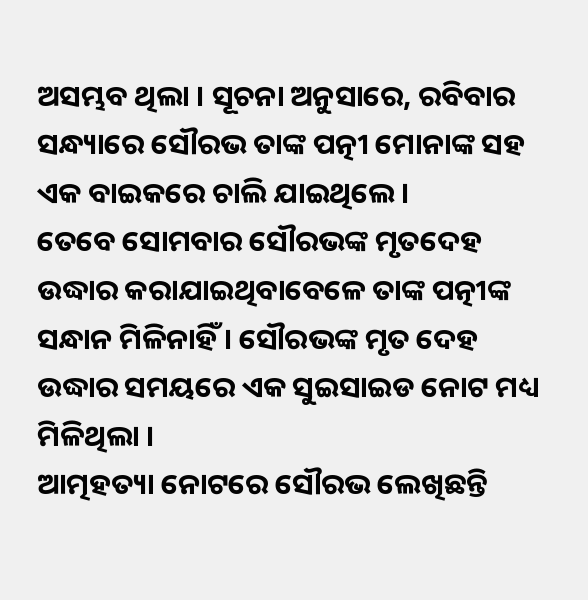ଅସମ୍ଭବ ଥିଲା । ସୂଚନା ଅନୁସାରେ, ରବିବାର ସନ୍ଧ୍ୟାରେ ସୌରଭ ତାଙ୍କ ପତ୍ନୀ ମୋନାଙ୍କ ସହ ଏକ ବାଇକରେ ଚାଲି ଯାଇଥିଲେ ।
ତେବେ ସୋମବାର ସୌରଭଙ୍କ ମୃତଦେହ ଉଦ୍ଧାର କରାଯାଇଥିବାବେଳେ ତାଙ୍କ ପତ୍ନୀଙ୍କ ସନ୍ଧାନ ମିଳିନାହିଁ । ସୌରଭଙ୍କ ମୃତ ଦେହ ଉଦ୍ଧାର ସମୟରେ ଏକ ସୁଇସାଇଡ ନୋଟ ମଧ୍ୟ ମିଳିଥିଲା ।
ଆତ୍ମହତ୍ୟା ନୋଟରେ ସୌରଭ ଲେଖିଛନ୍ତି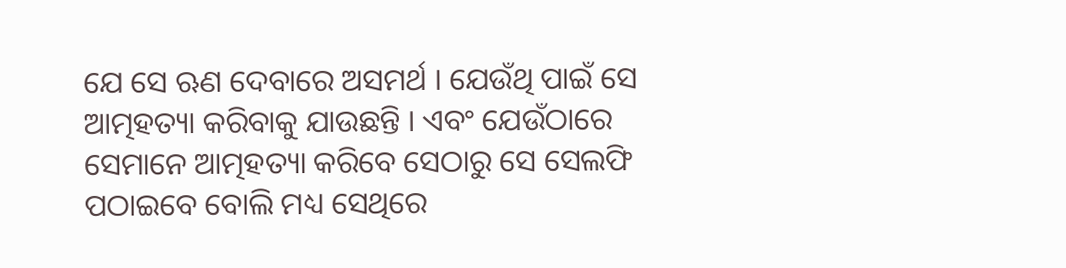ଯେ ସେ ଋଣ ଦେବାରେ ଅସମର୍ଥ । ଯେଉଁଥି ପାଇଁ ସେ ଆତ୍ମହତ୍ୟା କରିବାକୁ ଯାଉଛନ୍ତି । ଏବଂ ଯେଉଁଠାରେ ସେମାନେ ଆତ୍ମହତ୍ୟା କରିବେ ସେଠାରୁ ସେ ସେଲଫି ପଠାଇବେ ବୋଲି ମଧ୍ୟ ସେଥିରେ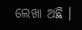ଲେଖା ଅଛି ।